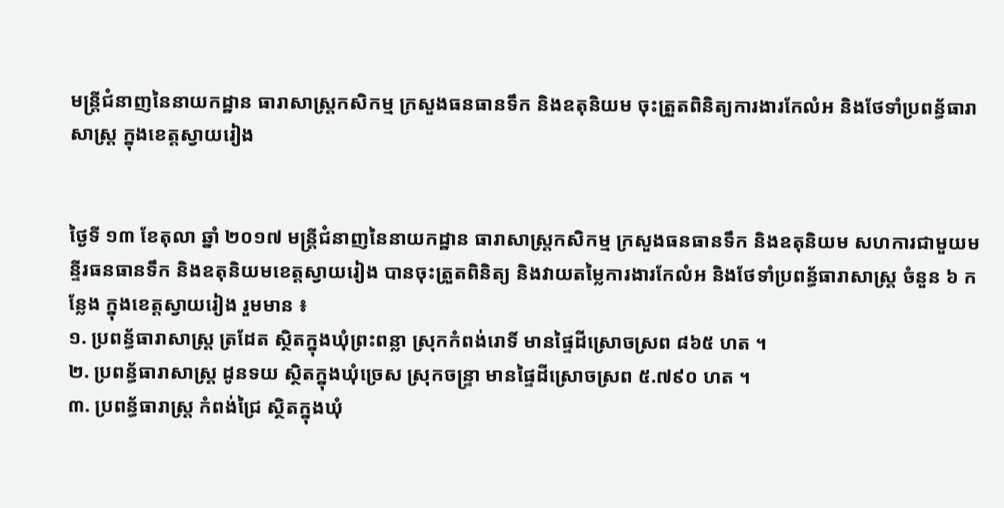មន្ត្រីជំនាញនៃនាយកដ្ឋាន ធារាសាស្ត្រកសិកម្ម ក្រសួងធនធានទឹក និងឧតុនិយម ចុះត្រួតពិនិត្យការងារកែលំអ និងថែទាំប្រពន្ធ័ធារាសាស្ត្រ ក្នុងខេត្តស្វាយរៀង


ថ្ងៃទី ១៣ ខែតុលា ឆ្នាំ ២០១៧ មន្ត្រីជំនាញនៃនាយកដ្ឋាន ធារាសាស្ត្រកសិកម្ម ក្រសួងធនធានទឹក និងឧតុនិយម សហការជាមួយមន្ទីរធនធានទឹក និងឧតុនិយមខេត្តស្វាយរៀង បានចុះត្រួតពិនិត្យ និងវាយតម្លៃការងារកែលំអ និងថែទាំប្រពន្ធ័ធារាសាស្ត្រ ចំនួន ៦ កន្លែង ក្នុងខេត្តស្វាយរៀង រួមមាន ៖
១. ប្រពន្ធ័ធារាសាស្ត្រ ត្រដែត ស្ថិតក្នុងឃុំព្រះពន្លា ស្រុកកំពង់រោទិ៍ មានផ្ទៃដីស្រោចស្រព ៨៦៥ ហត ។
២. ប្រពន្ធ័ធារាសាស្រ្ត ដូនទយ ស្ថិតក្នុងឃុំច្រេស ស្រុកចន្ទ្រា មានផ្ទៃដីស្រោចស្រព ៥.៧៩០ ហត ។
៣. ប្រពន្ធ័ធារាស្ត្រ កំពង់ជ្រៃ ស្ថិតក្នុងឃុំ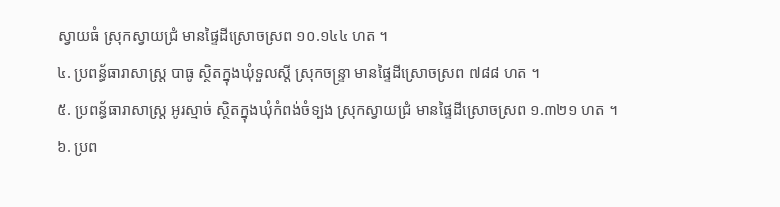ស្វាយធំ ស្រុកស្វាយជ្រំ មានផ្ទៃដីស្រោចស្រព ១០.១៤៤ ហត ។
៤. ប្រពន្ធ័ធារាសាស្ត្រ បាធូ ស្ថិតក្នុងឃុំទួលស្តី ស្រុកចន្ទ្រា មានផ្ទៃដីស្រោចស្រព ៧៨៨ ហត ។
៥. ប្រពន្ធ័ធារាសាស្ត្រ អូរស្មាច់ ស្ថិតក្នុងឃុំកំពង់ចំទ្បង ស្រុកស្វាយជ្រំ មានផ្ទៃដីស្រោចស្រព ១.៣២១ ហត ។
៦. ប្រព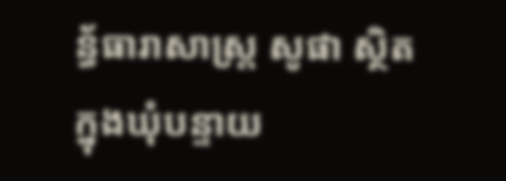ន្ធ័ធារាសាស្ត្រ សូផា ស្ថិតក្នុងឃុំបន្ទាយ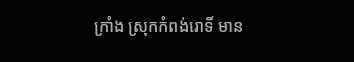ក្រាំង ស្រុកកំពង់រោទិ៍ មាន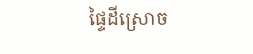ផ្ទៃដីស្រោច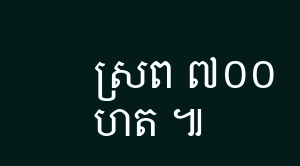ស្រព ៧០០ ហត ៕